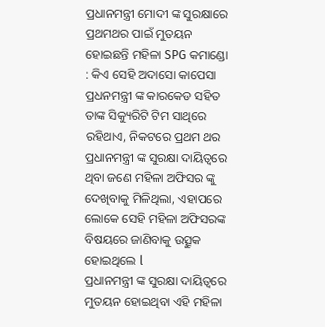ପ୍ରଧାନମନ୍ତ୍ରୀ ମୋଦୀ ଙ୍କ ସୁରକ୍ଷାରେ ପ୍ରଥମଥର ପାଇଁ ମୁତୟନ ହୋଇଛନ୍ତି ମହିଳା SPG କମାଣ୍ଡୋ : କିଏ ସେହି ଅଦାସୋ କାପେସା
ପ୍ରଧନମନ୍ତ୍ରୀ ଙ୍କ କାରକେଡ ସହିତ ତାଙ୍କ ସିକ୍ୟୁରିଟି ଟିମ ସାଥିରେ ରହିଥାଏ, ନିକଟରେ ପ୍ରଥମ ଥର ପ୍ରଧାନମନ୍ତ୍ରୀ ଙ୍କ ସୁରକ୍ଷା ଦାୟିତ୍ୱରେ ଥିବା ଜଣେ ମହିଳା ଅଫିସର ଙ୍କୁ ଦେଖିବାକୁ ମିଳିଥିଲା, ଏହାପରେ ଲୋକେ ସେହି ମହିଳା ଅଫିସରଙ୍କ ବିଷୟରେ ଜାଣିବାକୁ ଉତ୍ସୁକ ହୋଇଥିଲେ l
ପ୍ରଧାନମନ୍ତ୍ରୀ ଙ୍କ ସୁରକ୍ଷା ଦାୟିତ୍ୱରେ ମୁତୟନ ହୋଇଥିବା ଏହି ମହିଳା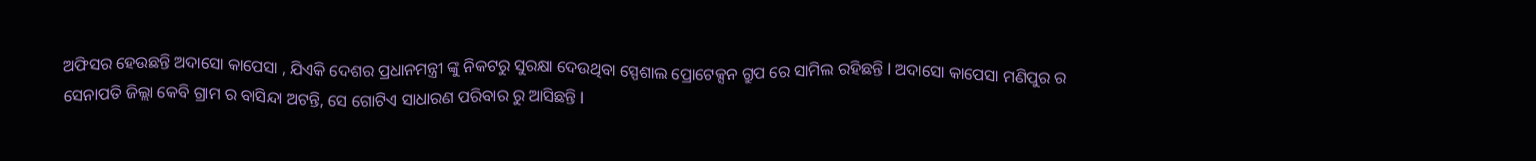ଅଫିସର ହେଉଛନ୍ତି ଅଦାସୋ କାପେସା , ଯିଏକି ଦେଶର ପ୍ରଧାନମନ୍ତ୍ରୀ ଙ୍କୁ ନିକଟରୁ ସୁରକ୍ଷା ଦେଉଥିବା ସ୍ପେଶାଲ ପ୍ରୋଟେକ୍ସନ ଗ୍ରୁପ ରେ ସାମିଲ ରହିଛନ୍ତି l ଅଦାସୋ କାପେସା ମଣିପୁର ର ସେନାପତି ଜିଲ୍ଲା କେବି ଗ୍ରାମ ର ବାସିନ୍ଦା ଅଟନ୍ତି, ସେ ଗୋଟିଏ ସାଧାରଣ ପରିବାର ରୁ ଆସିଛନ୍ତି l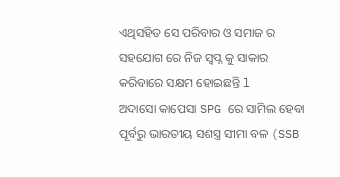ଏଥିସହିତ ସେ ପରିବାର ଓ ସମାଜ ର ସହଯୋଗ ରେ ନିଜ ସ୍ବପ୍ନ କୁ ସାକାର କରିବାରେ ସକ୍ଷମ ହୋଇଛନ୍ତି l
ଅଦାସୋ କାପେସା SPG ରେ ସାମିଲ ହେବା ପୂର୍ବରୁ ଭାରତୀୟ ସଶସ୍ତ୍ର ସୀମା ବଳ (SSB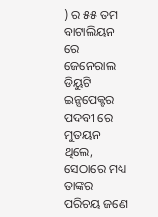) ର ୫୫ ତମ ବାଟାଲିୟନ ରେ ଜେନେରାଲ ଡିୟୁଟି ଇନ୍ସପେକ୍ଟର ପଦବୀ ରେ ମୁତୟନ ଥିଲେ, ସେଠାରେ ମଧ୍ୟ ତାଙ୍କର ପରିଚୟ ଜଣେ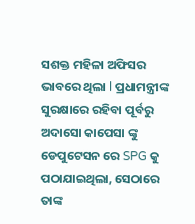ସଶକ୍ତ ମହିଳା ଅଫିସର ଭାବରେ ଥିଲା l ପ୍ରଧାମନ୍ତ୍ରୀଙ୍କ ସୁରକ୍ଷାରେ ରହିବା ପୂର୍ବରୁ ଅଦାସୋ କାପେସା ଙ୍କୁ ଡେପୁଟେସନ ରେ SPG କୁ ପଠାଯାଇଥିଲା, ସେଠାରେ ତାଙ୍କ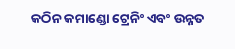କଠିନ କମାଣ୍ଡୋ ଟ୍ରେନିଂ ଏବଂ ଉନ୍ନତ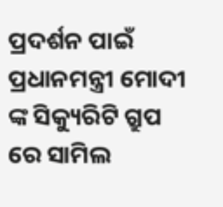ପ୍ରଦର୍ଶନ ପାଇଁ ପ୍ରଧାନମନ୍ତ୍ରୀ ମୋଦୀ ଙ୍କ ସିକ୍ୟୁରିଟି ଗ୍ରୁପ ରେ ସାମିଲ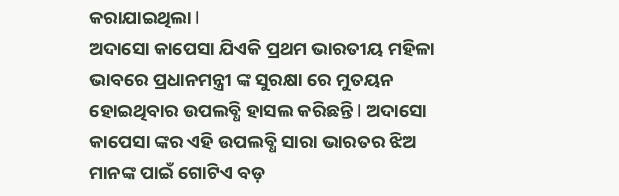କରାଯାଇଥିଲା l
ଅଦାସୋ କାପେସା ଯିଏକି ପ୍ରଥମ ଭାରତୀୟ ମହିଳା ଭାବରେ ପ୍ରଧାନମନ୍ତ୍ରୀ ଙ୍କ ସୁରକ୍ଷା ରେ ମୁତୟନ ହୋଇଥିବାର ଉପଲବ୍ଧି ହାସଲ କରିଛନ୍ତି l ଅଦାସୋ କାପେସା ଙ୍କର ଏହି ଉପଲବ୍ଧି ସାରା ଭାରତର ଝିଅ ମାନଙ୍କ ପାଇଁ ଗୋଟିଏ ବଡ଼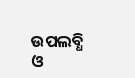ଉପଲବ୍ଧି ଓ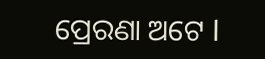ପ୍ରେରଣା ଅଟେ l